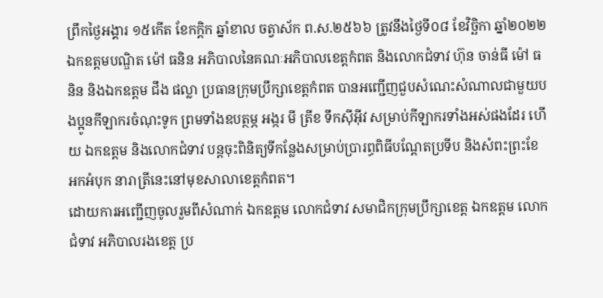ព្រឹកថ្ងៃអង្គារ ១៥កើត ខែកក្តិក ឆ្នាំខាល ចត្វាស័ក ព.ស.២៥៦៦ ត្រូវនឹងថ្ងៃទី០៨ ខែវិច្ឆិកា ឆ្នាំ២០២២ ឯកឧត្តមបណ្ឌិត ម៉ៅ ធនិន អភិបាលនៃគណៈអភិបាលខេត្តកំពត និងលោកជំទាវ ហ៊ុន ចាន់ធី ម៉ៅ ធនិន និងឯកឧត្តម ជឹង ផល្លា ប្រធានក្រុមប្រឹក្សាខេត្តកំពត បានអញ្ជើញជួបសំណេះសំណាលជាមួយបងប្អូនកីឡាករចំណុះទូក ព្រមទាំងឧបត្ថម្ភ អង្ករ មី ត្រីខ ទឹកស៊ីអ៊ីវ សម្រាប់កីឡាករទាំងអស់ផងដែរ ហើយ ឯកឧត្តម និងលោកជំទាវ បន្តចុះពិនិត្យទីកន្លែងសម្រាប់ប្រារព្ធពិធីបណ្តែតប្រទីប និងសំពះព្រះខែ អកអំបុក នារាត្រីនេះនៅមុខសាលាខេត្តកំពត។
ដោយការអញ្ជើញចូលរួមពីសំណាក់ ឯកឧត្តម លោកជំទាវ សមាជិកក្រុមប្រឹក្សាខេត្ត ឯកឧត្តម លោកជំទាវ អភិបាលរងខេត្ត ប្រ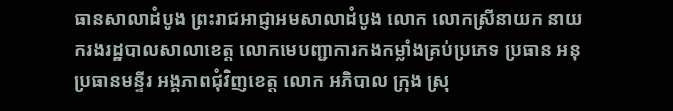ធានសាលាដំបូង ព្រះរាជអាជ្ញាអមសាលាដំបូង លោក លោកស្រីនាយក នាយករងរដ្ឋបាលសាលាខេត្ត លោកមេបញ្ជាការកងកម្លាំងគ្រប់ប្រភេទ ប្រធាន អនុប្រធានមន្ទីរ អង្គភាពជុំវិញខេត្ត លោក អភិបាល ក្រុង ស្រុ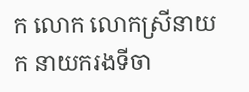ក លោក លោកស្រីនាយក នាយករងទីចា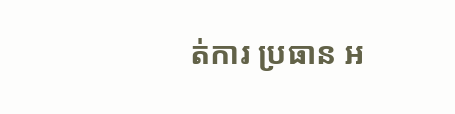ត់ការ ប្រធាន អ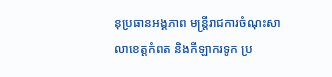នុប្រធានអង្គភាព មន្ត្រីរាជការចំណុះសាលាខេត្តកំពត និងកីឡាករទូក ប្រ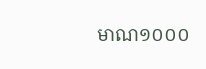មាណ១០០០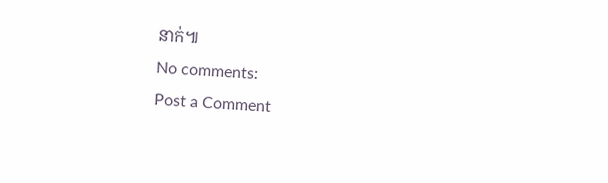នាក់៕
No comments:
Post a Comment